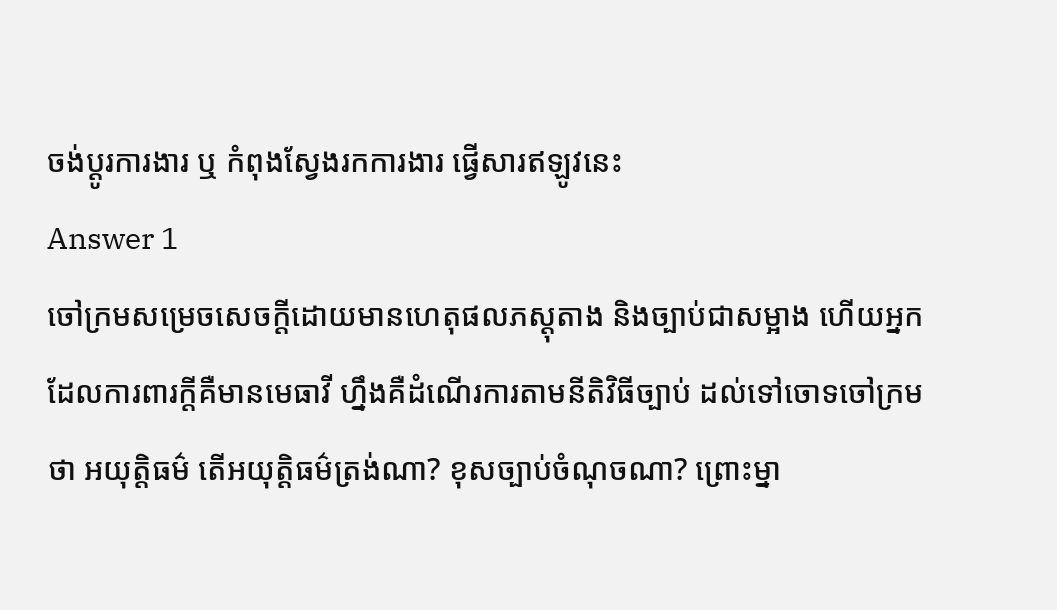ចង់ប្តូរការងារ ឬ កំពុងស្វែងរកការងារ ផ្វើសារឥឡូវនេះ
Answer 1
ចៅក្រមសម្រេចសេចក្តីដោយមានហេតុផលភស្តុតាង និងច្បាប់ជាសម្អាង ហើយអ្នកដែលការពារក្តីគឺមានមេធាវី ហ្នឹងគឺដំណើរការតាមនីតិវិធីច្បាប់ ដល់ទៅចោទចៅក្រមថា អយុត្តិធម៌ តើអយុត្តិធម៌ត្រង់ណា? ខុសច្បាប់ចំណុចណា? ព្រោះម្នា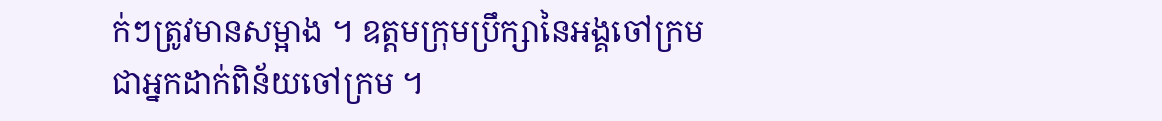ក់ៗត្រូវមានសម្អាង ។ ឧត្តមក្រុមប្រឹក្សានៃអង្គចៅក្រម ជាអ្នកដាក់ពិន័យចៅក្រម ។